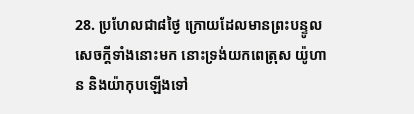28. ប្រហែលជា៨ថ្ងៃ ក្រោយដែលមានព្រះបន្ទូលសេចក្ដីទាំងនោះមក នោះទ្រង់យកពេត្រុស យ៉ូហាន និងយ៉ាកុបឡើងទៅ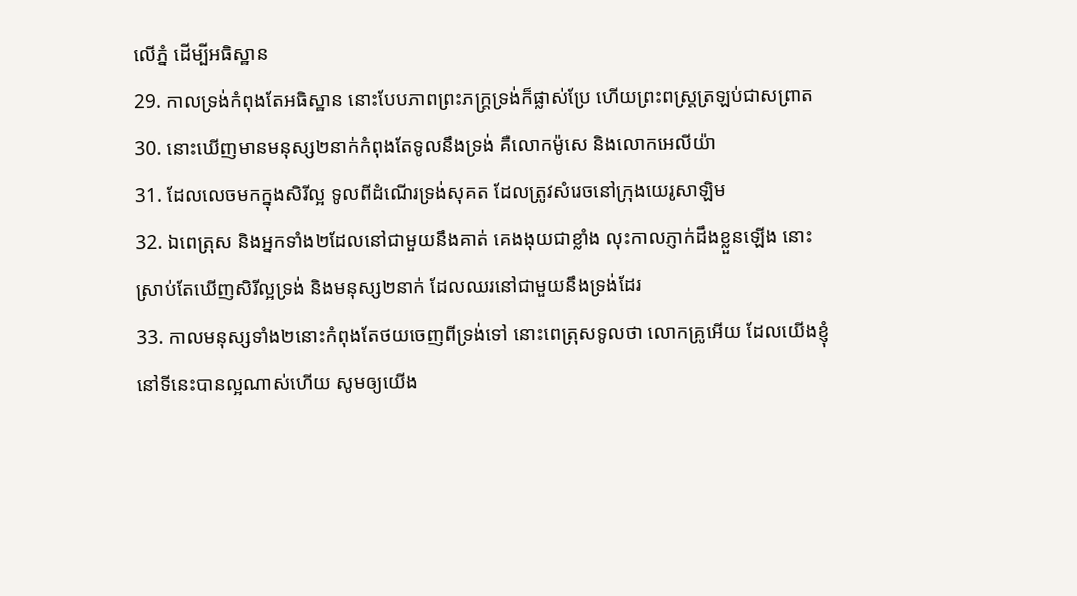លើភ្នំ ដើម្បីអធិស្ឋាន
29. កាលទ្រង់កំពុងតែអធិស្ឋាន នោះបែបភាពព្រះភក្ត្រទ្រង់ក៏ផ្លាស់ប្រែ ហើយព្រះពស្ត្រត្រឡប់ជាសព្រាត
30. នោះឃើញមានមនុស្ស២នាក់កំពុងតែទូលនឹងទ្រង់ គឺលោកម៉ូសេ និងលោកអេលីយ៉ា
31. ដែលលេចមកក្នុងសិរីល្អ ទូលពីដំណើរទ្រង់សុគត ដែលត្រូវសំរេចនៅក្រុងយេរូសាឡិម
32. ឯពេត្រុស និងអ្នកទាំង២ដែលនៅជាមួយនឹងគាត់ គេងងុយជាខ្លាំង លុះកាលភ្ញាក់ដឹងខ្លួនឡើង នោះស្រាប់តែឃើញសិរីល្អទ្រង់ និងមនុស្ស២នាក់ ដែលឈរនៅជាមួយនឹងទ្រង់ដែរ
33. កាលមនុស្សទាំង២នោះកំពុងតែថយចេញពីទ្រង់ទៅ នោះពេត្រុសទូលថា លោកគ្រូអើយ ដែលយើងខ្ញុំនៅទីនេះបានល្អណាស់ហើយ សូមឲ្យយើង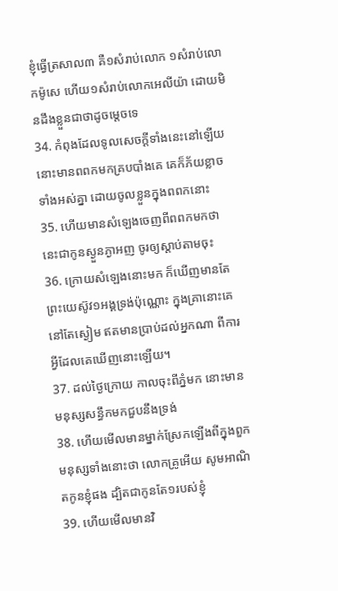ខ្ញុំធ្វើត្រសាល៣ គឺ១សំរាប់លោក ១សំរាប់លោកម៉ូសេ ហើយ១សំរាប់លោកអេលីយ៉ា ដោយមិនដឹងខ្លួនជាថាដូចម្តេចទេ
34. កំពុងដែលទូលសេចក្ដីទាំងនេះនៅឡើយ នោះមានពពកមកគ្របបាំងគេ គេក៏ភ័យខ្លាចទាំងអស់គ្នា ដោយចូលខ្លួនក្នុងពពកនោះ
35. ហើយមានសំឡេងចេញពីពពកមកថា នេះជាកូនស្ងួនភ្ងាអញ ចូរឲ្យស្តាប់តាមចុះ
36. ក្រោយសំឡេងនោះមក ក៏ឃើញមានតែព្រះយេស៊ូវ១អង្គទ្រង់ប៉ុណ្ណោះ ក្នុងគ្រានោះគេនៅតែស្ងៀម ឥតមានប្រាប់ដល់អ្នកណា ពីការអ្វីដែលគេឃើញនោះឡើយ។
37. ដល់ថ្ងៃក្រោយ កាលចុះពីភ្នំមក នោះមានមនុស្សសន្ធឹកមកជួបនឹងទ្រង់
38. ហើយមើលមានម្នាក់ស្រែកឡើងពីក្នុងពួកមនុស្សទាំងនោះថា លោកគ្រូអើយ សូមអាណិតកូនខ្ញុំផង ដ្បិតជាកូនតែ១របស់ខ្ញុំ
39. ហើយមើលមានវិ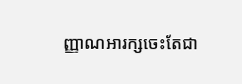ញ្ញាណអារក្សចេះតែជា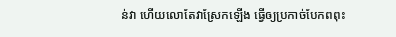ន់វា ហើយលោតែវាស្រែកឡើង ធ្វើឲ្យប្រកាច់បែកពពុះ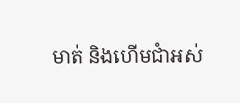មាត់ និងហើមជាំអស់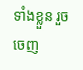ទាំងខ្លួន រួចចេញ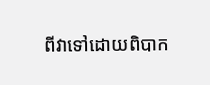ពីវាទៅដោយពិបាក